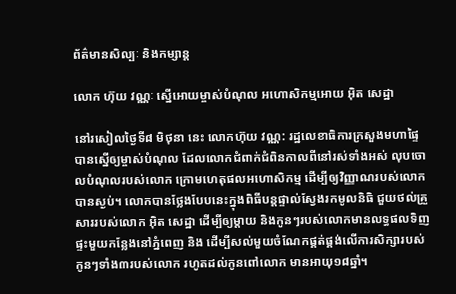ព័ត៌មានសិល្បៈ និងកម្សាន្ត

លោក ហ៊ុយ វណ្ណៈ ស្នើអោយម្ចាស់បំណុល អហោសិកម្មអោយ អ៊ិត សេដ្ឋា

នៅរសៀលថ្ងៃទី៨ មិថុនា នេះ លោកហ៊ុយ វណ្ណ: រដ្ឋលេខាធិការក្រសួងមហាផ្ទៃ បានស្នើឲ្យម្ចាស់បំណុល ដែលលោកជំពាក់ជំពិនកាលពីនៅរស់ទាំងអស់ លុបចោលបំណុលរបស់លោក ក្រោមហេតុផលអហោសិកម្ម ដើម្បីឲ្យវិញ្ញាណរបស់លោកបានស្ងប់។ លោកបានថ្លែងបែបនេះក្នុងពិធីបន្ដផ្ទាល់ស្វែងរកមូលនិធិ ជួយថល់គ្រួសាររបស់លោក អ៊ិត សេដ្ឋា ដើម្បីឲ្យម្ដាយ និងកូនៗរបស់លោកមានលទ្ធផលទិញផ្ទះមួយកន្លែងនៅភ្នំពេញ និង ដើម្បីសល់មួយចំណែកផ្គត់ផ្គង់លើការសិក្សារបស់កូនៗទាំង៣របស់លោក រហូតដល់កូនពៅលោក មានអាយុ១៨ឆ្នាំ។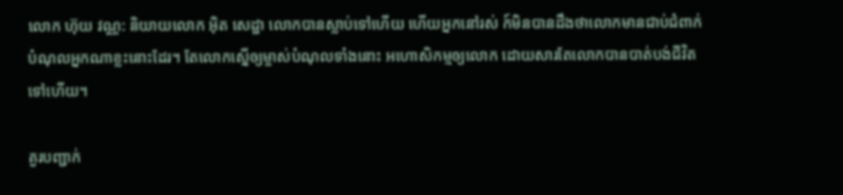លោក ហ៊ុយ វណ្ណ: និយាយលោក អ៊ិត សេដ្ឋា លោកបានស្លាប់ទៅហើយ ហើយអ្នកនៅរស់ ក៍មិនបានដឹងថាលោកមានជាប់ជំពាក់បំណុលអ្នកណាខ្លះនោះដែរ។ តែលោកស្នើឲ្យម្ចាស់បំណុលទាំងនោះ អហោសិកម្មឲ្យលោក ដោយសារតែលោកបានបាត់បង់ជីវិតទៅហើយ។

គួរបញ្ជាក់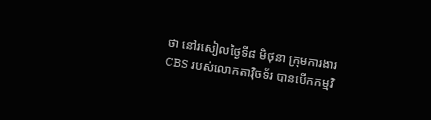ថា នៅរសៀលថ្ងៃទី៨ មិថុនា ក្រុមការងារ CBS របស់លោកតាវ៉ិចទ័រ បានបើកកម្មវិ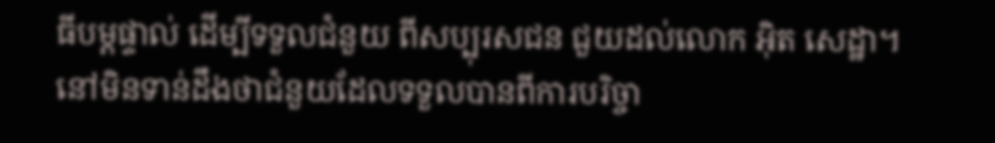ធីបម្តផ្ទាល់ ដើម្បីទទួលជំនួយ ពីសប្បុរសជន ជួយដល់លោក អ៊ិត សេដ្ឋា។ នៅមិនទាន់ដឹងថាជំនួយដែលទទួលបានពីការបរិច្ចា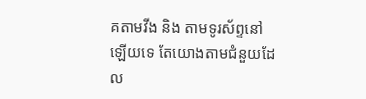គតាមវីង និង តាមទូរស័ព្ទនៅឡើយទេ តែយោងតាមជំនួយដែល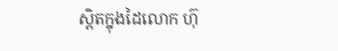ស្តិតក្នុងដៃលោក ហ៊ុ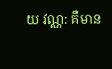យ វណ្ណ: គឺមាន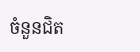ចំនួនជិត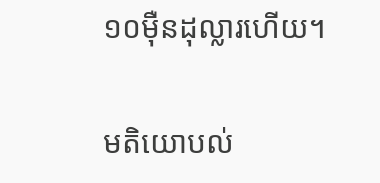១០ម៉ឺនដុល្លារហើយ។

មតិយោបល់